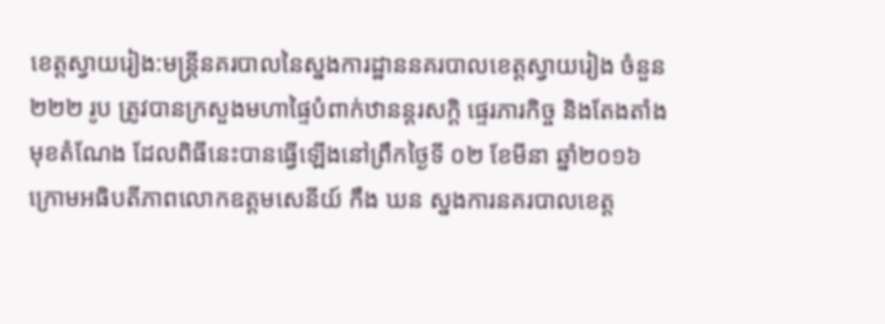ខេត្តស្វាយរៀង:មន្ត្រីនគរបាលនៃស្នងការដ្ឋាននគរបាលខេត្តស្វាយរៀង ចំនួន ២២២ រូប ត្រូវបានក្រសួងមហាផ្ទៃបំពាក់ឋានន្តរសក្តិ ផ្ទេរភារកិច្ច និងតែងតាំងមុខតំណែង ដែលពិធីនេះបានធ្វើឡើងនៅព្រឹកថ្ងៃទី ០២ ខែមីនា ឆ្នាំ២០១៦ ក្រោមអធិបតីភាពលោកឧត្តមសេនីយ៍ កឹង ឃន ស្នងការនគរបាលខេត្ត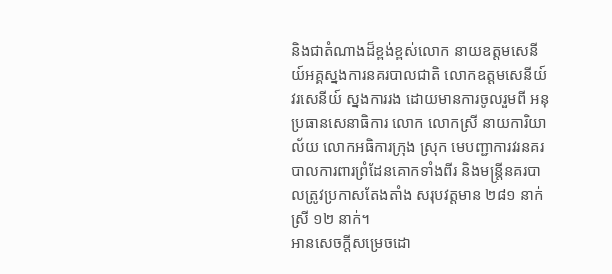និងជាតំណាងដ៏ខ្ពង់ខ្ពស់លោក នាយឧត្តមសេនីយ៍អគ្គស្នងការនគរបាលជាតិ លោកឧត្តមសេនីយ៍ វរសេនីយ៍ ស្នងការរង ដោយមានការចូលរួមពី អនុប្រធានសេនាធិការ លោក លោកស្រី នាយការិយាល័យ លោកអធិការក្រុង ស្រុក មេបញ្ជាការវរនគរបាលការពារព្រំដែនគោកទាំងពីរ និងមន្ត្រីនគរបាលត្រូវប្រកាសតែងតាំង សរុបវត្តមាន ២៨១ នាក់ ស្រី ១២ នាក់។
អានសេចក្តីសម្រេចដោ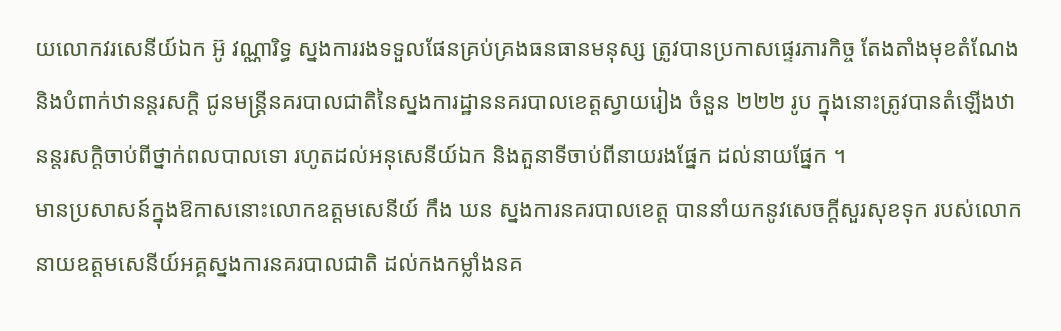យលោកវរសេនីយ៍ឯក អ៊ូ វណ្ណារិទ្ធ ស្នងការរងទទួលផែនគ្រប់គ្រងធនធានមនុស្ស ត្រូវបានប្រកាសផ្ទេរភារកិច្ច តែងតាំងមុខតំណែង និងបំពាក់ឋានន្តរសក្តិ ជូនមន្ត្រីនគរបាលជាតិនៃស្នងការដ្ឋាននគរបាលខេត្តស្វាយរៀង ចំនួន ២២២ រូប ក្នុងនោះត្រូវបានតំឡើងឋានន្តរសក្តិចាប់ពីថ្នាក់ពលបាលទោ រហូតដល់អនុសេនីយ៍ឯក និងតួនាទីចាប់ពីនាយរងផ្នែក ដល់នាយផ្នែក ។
មានប្រសាសន៍ក្នុងឱកាសនោះលោកឧត្តមសេនីយ៍ កឹង ឃន ស្នងការនគរបាលខេត្ត បាននាំយកនូវសេចក្តីសួរសុខទុក របស់លោក នាយឧត្តមសេនីយ៍អគ្គស្នងការនគរបាលជាតិ ដល់កងកម្លាំងនគ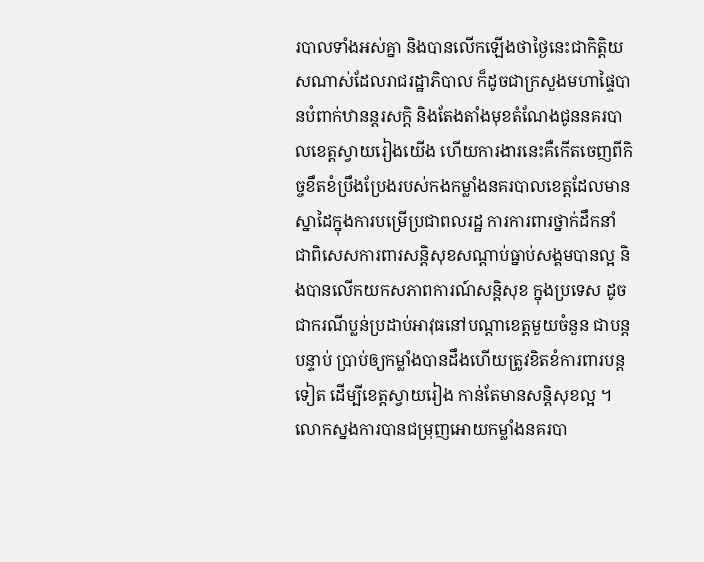របាលទាំងអស់គ្នា និងបានលើកឡើងថាថ្ងៃនេះជាកិត្តិយសណាស់ដែលរាជរដ្ឋាភិបាល ក៏ដូចជាក្រសួងមហាផ្ទៃបានបំពាក់ឋានន្តរសក្តិ និងតែងតាំងមុខតំណែងជូននគរបាលខេត្តស្វាយរៀងយើង ហើយការងារនេះគឺកើតចេញពីកិច្ចខឹតខំប្រឹងប្រែងរបស់កងកម្លាំងនគរបាលខេត្តដែលមានស្នាដៃក្នុងការបម្រើប្រជាពលរដ្ឋ ការការពារថ្នាក់ដឹកនាំ ជាពិសេសការពារសន្តិសុខសណ្តាប់ធ្នាប់សង្គមបានល្អ និងបានលើកយកសភាពការណ៍សន្តិសុខ ក្នុងប្រទេស ដូចជាករណីប្លន់ប្រដាប់អាវុធនៅបណ្តាខេត្តមួយចំនួន ជាបន្តបន្ទាប់ ប្រាប់ឲ្យកម្លាំងបានដឹងហើយត្រូវខិតខំការពារបន្តទៀត ដើម្បីខេត្តស្វាយរៀង កាន់តែមានសន្តិសុខល្អ ។
លោកស្នងការបានជម្រុញអោយកម្លាំងនគរបា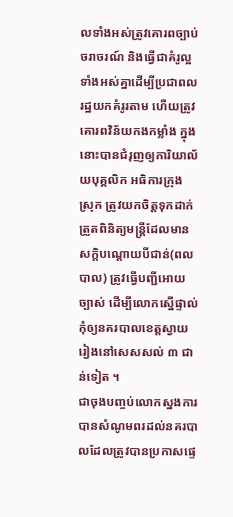លទាំងអស់ត្រូវគោរពច្បាប់ចរាចរណ៍ និងធ្វើជាគំរូល្អទាំងអស់គ្នាដើម្បីប្រជាពលរដ្ឋយកគំរូរតាម ហើយត្រូវគោរពវិន័យកងកម្លាំង ក្នុងនោះបានជំរុញឲ្យការិយាល័យបុគ្គលិក អធិការក្រុង ស្រុក ត្រូវយកចិត្តទុកដាក់ត្រួតពិនិត្យមន្ត្រីដែលមានសក្តិបណ្តោយបីជាន់(ពលបាល) ត្រូវធ្វើបញ្ជីអោយច្បាស់ ដើម្បីលោកស្នើផ្ទាល់ កុំឲ្យនគរបាលខេត្តស្វាយរៀងនៅសេសសល់ ៣ ជាន់ទៀត ។
ជាចុងបញ្ចប់លោកស្នងការ បានសំណូមពរដល់នគរបាលដែលត្រូវបានប្រកាសផ្ទេ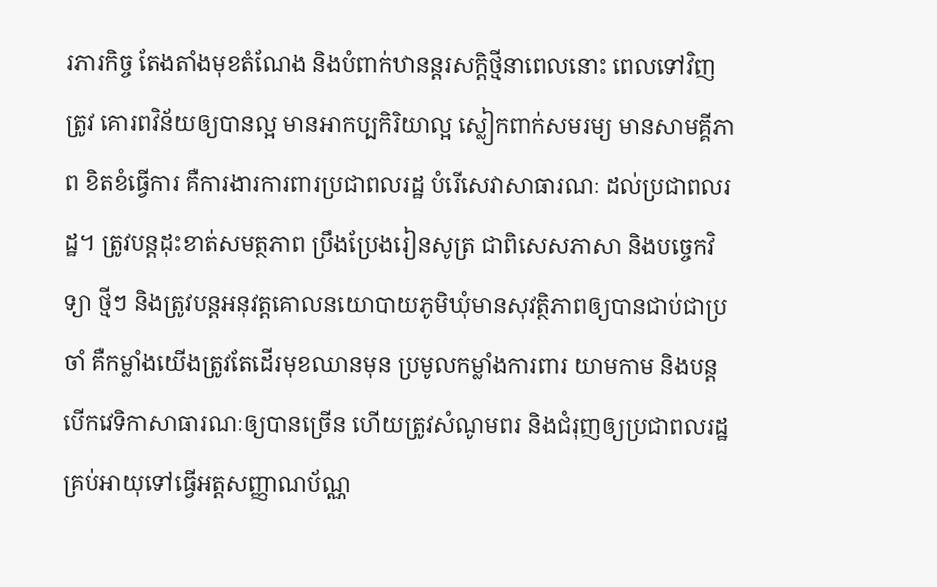រភារកិច្ច តែងតាំងមុខតំណែង និងបំពាក់ឋានន្តរសក្តិថ្មីនាពេលនោះ ពេលទៅវិញត្រូវ គោរពវិន័យឲ្យបានល្អ មានអាកប្បកិរិយាល្អ ស្លៀកពាក់សមរម្យ មានសាមគ្គីភាព ខិតខំធ្វើការ គឺការងារការពារប្រជាពលរដ្ឋ បំរើសេវាសាធារណៈ ដល់ប្រជាពលរដ្ឋ។ ត្រូវបន្តដុះខាត់សមត្ថភាព ប្រឹងប្រែងរៀនសូត្រ ជាពិសេសភាសា និងបច្ចេកវិទ្យា ថ្មីៗ និងត្រូវបន្តអនុវត្តគោលនយោបាយភូមិឃុំមានសុវត្ថិភាពឲ្យបានជាប់ជាប្រចាំ គឺកម្លាំងយើងត្រូវតែដើរមុខឈានមុន ប្រមូលកម្លាំងការពារ យាមកាម និងបន្តបើកវេទិកាសាធារណៈឲ្យបានច្រើន ហើយត្រូវសំណូមពរ និងជំរុញឲ្យប្រជាពលរដ្ឋគ្រប់អាយុទៅធ្វើអត្តសញ្ញាណប័ណ្ណ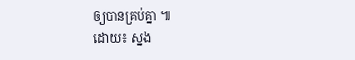ឲ្យបានគ្រប់គ្នា ៕
ដោយ៖ ស្នង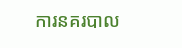ការនគរបាល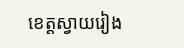ខេត្តស្វាយរៀង